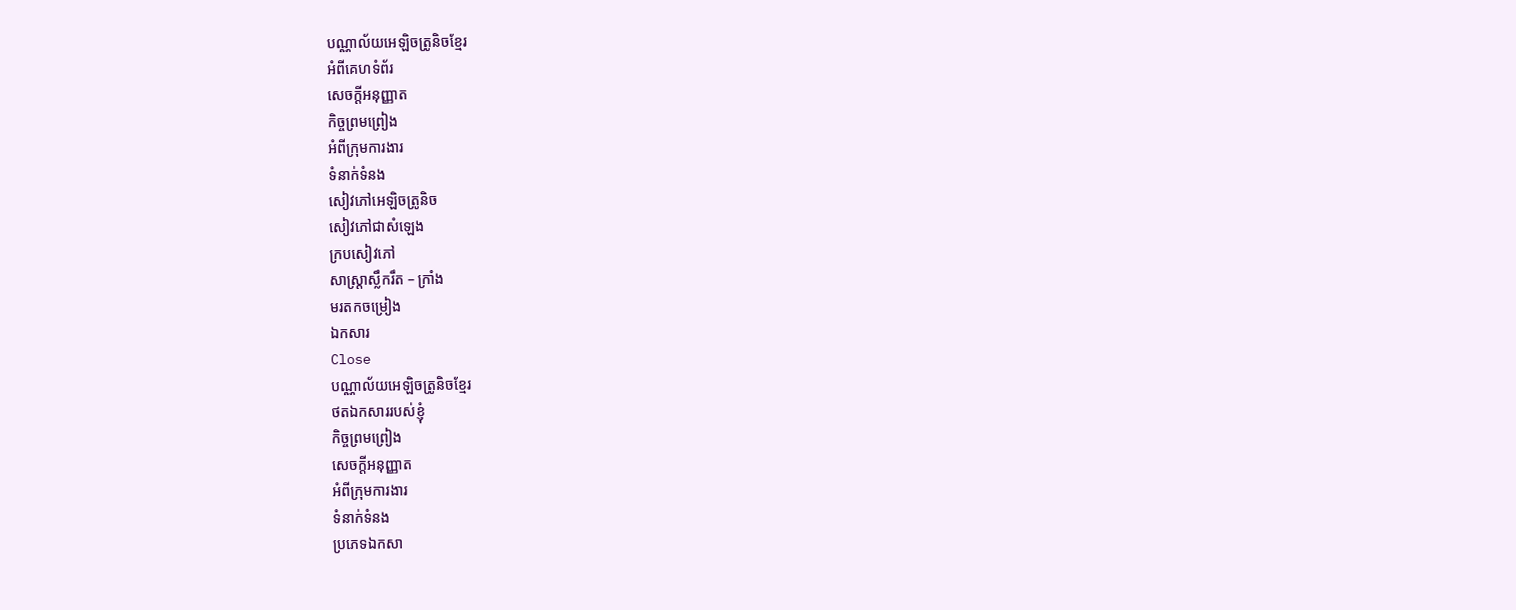បណ្ណាល័យអេឡិចត្រូនិចខ្មែរ
អំពីគេហទំព័រ
សេចក្ដីអនុញ្ញាត
កិច្ចព្រមព្រៀង
អំពីក្រុមការងារ
ទំនាក់ទំនង
សៀវភៅអេឡិចត្រូនិច
សៀវភៅជាសំឡេង
ក្របសៀវភៅ
សាស្ត្រាស្លឹករឹត – ក្រាំង
មរតកចម្រៀង
ឯកសារ
Close
បណ្ណាល័យអេឡិចត្រូនិចខ្មែរ
ថតឯកសាររបស់ខ្ញុំ
កិច្ចព្រមព្រៀង
សេចក្ដីអនុញ្ញាត
អំពីក្រុមការងារ
ទំនាក់ទំនង
ប្រភេទឯកសា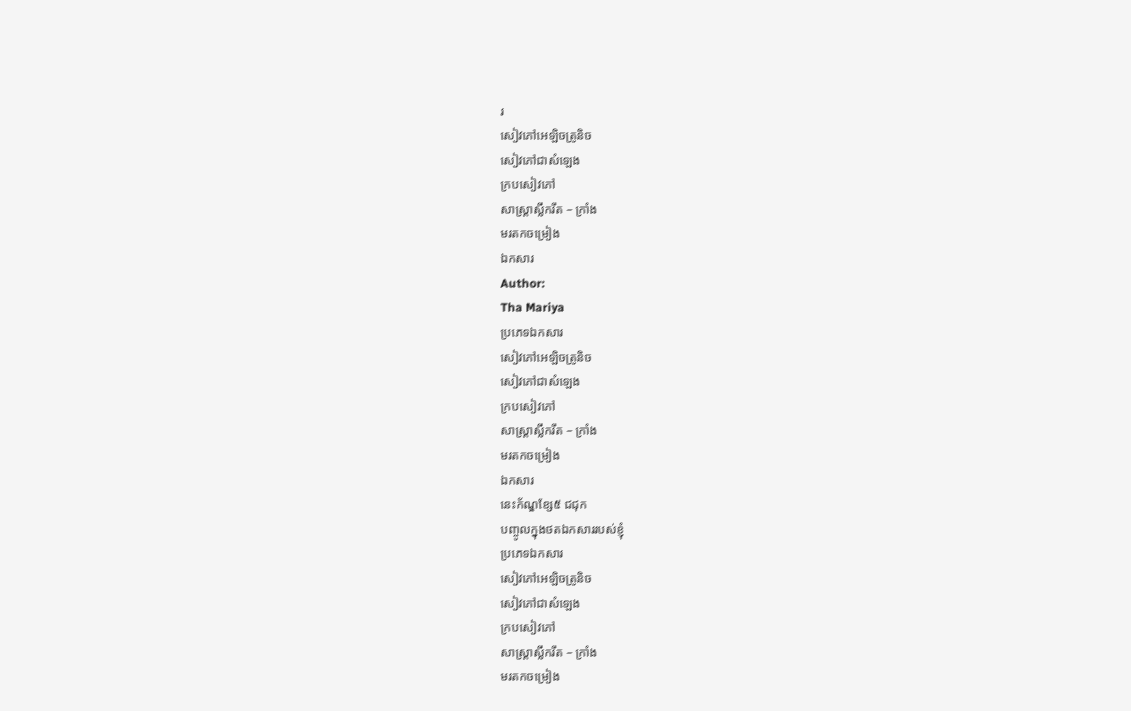រ
សៀវភៅអេឡិចត្រូនិច
សៀវភៅជាសំឡេង
ក្របសៀវភៅ
សាស្ត្រាស្លឹករឹត – ក្រាំង
មរតកចម្រៀង
ឯកសារ
Author:
Tha Mariya
ប្រភេទឯកសារ
សៀវភៅអេឡិចត្រូនិច
សៀវភៅជាសំឡេង
ក្របសៀវភៅ
សាស្ត្រាស្លឹករឹត – ក្រាំង
មរតកចម្រៀង
ឯកសារ
នេះក័ណ្ឌខ្សែ៥ ជជុក
បញ្ចូលក្នុងថតឯកសាររបស់ខ្ញុំ
ប្រភេទឯកសារ
សៀវភៅអេឡិចត្រូនិច
សៀវភៅជាសំឡេង
ក្របសៀវភៅ
សាស្ត្រាស្លឹករឹត – ក្រាំង
មរតកចម្រៀង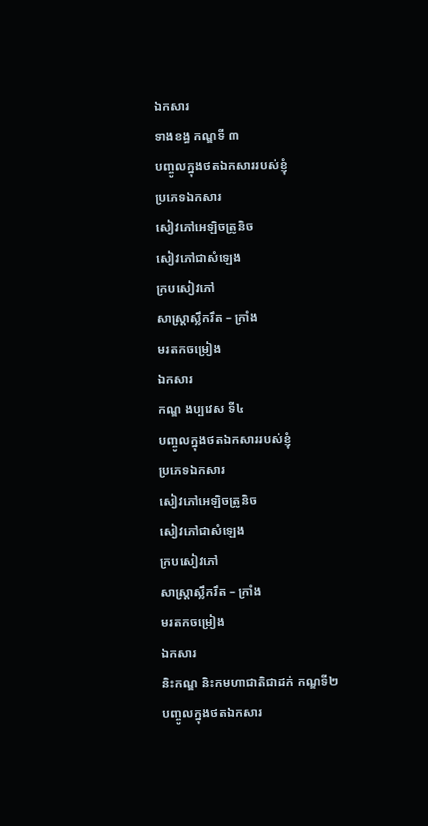ឯកសារ
ទាងខង្ធ កណ្ឌទី ៣
បញ្ចូលក្នុងថតឯកសាររបស់ខ្ញុំ
ប្រភេទឯកសារ
សៀវភៅអេឡិចត្រូនិច
សៀវភៅជាសំឡេង
ក្របសៀវភៅ
សាស្ត្រាស្លឹករឹត – ក្រាំង
មរតកចម្រៀង
ឯកសារ
កណ្ឌ ងប្បវេស ទី៤
បញ្ចូលក្នុងថតឯកសាររបស់ខ្ញុំ
ប្រភេទឯកសារ
សៀវភៅអេឡិចត្រូនិច
សៀវភៅជាសំឡេង
ក្របសៀវភៅ
សាស្ត្រាស្លឹករឹត – ក្រាំង
មរតកចម្រៀង
ឯកសារ
និះកណ្ឌ និះកមហាជាតិជាដក់ កណ្ឌទី២
បញ្ចូលក្នុងថតឯកសារ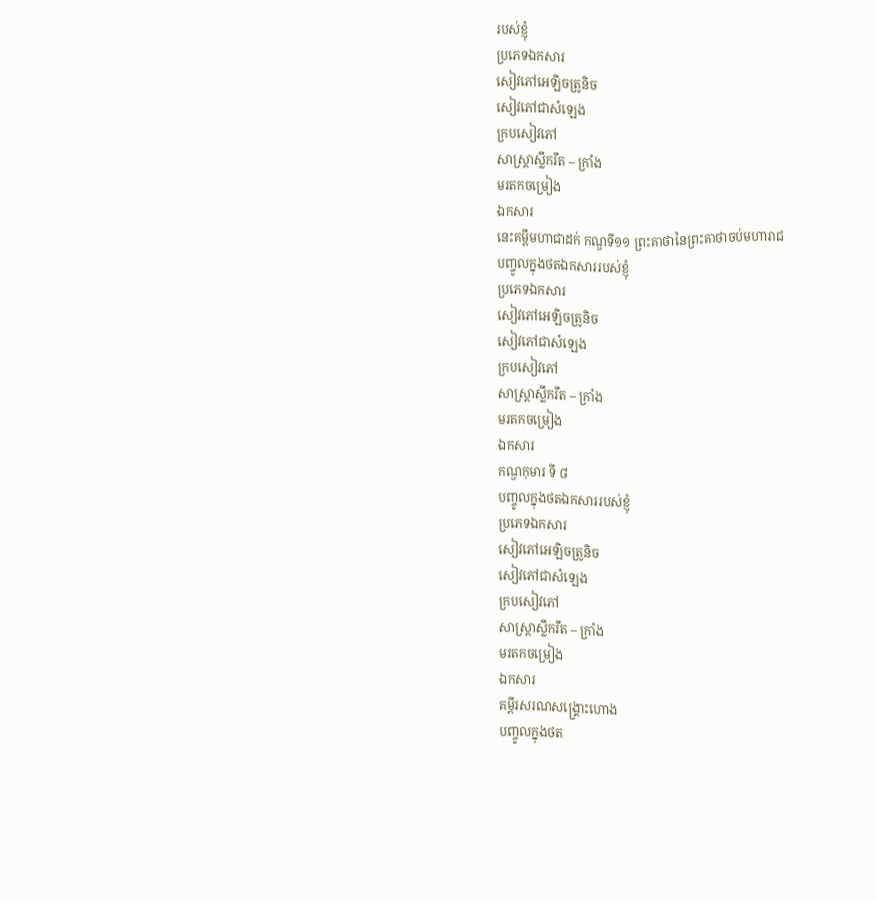របស់ខ្ញុំ
ប្រភេទឯកសារ
សៀវភៅអេឡិចត្រូនិច
សៀវភៅជាសំឡេង
ក្របសៀវភៅ
សាស្ត្រាស្លឹករឹត – ក្រាំង
មរតកចម្រៀង
ឯកសារ
នេះគម្ពីមហាជាដក់ កណ្ឌទី១១ ព្រះគាថានៃព្រះគាថាចប់មហារាជ
បញ្ចូលក្នុងថតឯកសាររបស់ខ្ញុំ
ប្រភេទឯកសារ
សៀវភៅអេឡិចត្រូនិច
សៀវភៅជាសំឡេង
ក្របសៀវភៅ
សាស្ត្រាស្លឹករឹត – ក្រាំង
មរតកចម្រៀង
ឯកសារ
កណ្ឌកុមារ ទី ៨
បញ្ចូលក្នុងថតឯកសាររបស់ខ្ញុំ
ប្រភេទឯកសារ
សៀវភៅអេឡិចត្រូនិច
សៀវភៅជាសំឡេង
ក្របសៀវភៅ
សាស្ត្រាស្លឹករឹត – ក្រាំង
មរតកចម្រៀង
ឯកសារ
គម្ពីរសរណសង្គ្រោះហោង
បញ្ចូលក្នុងថត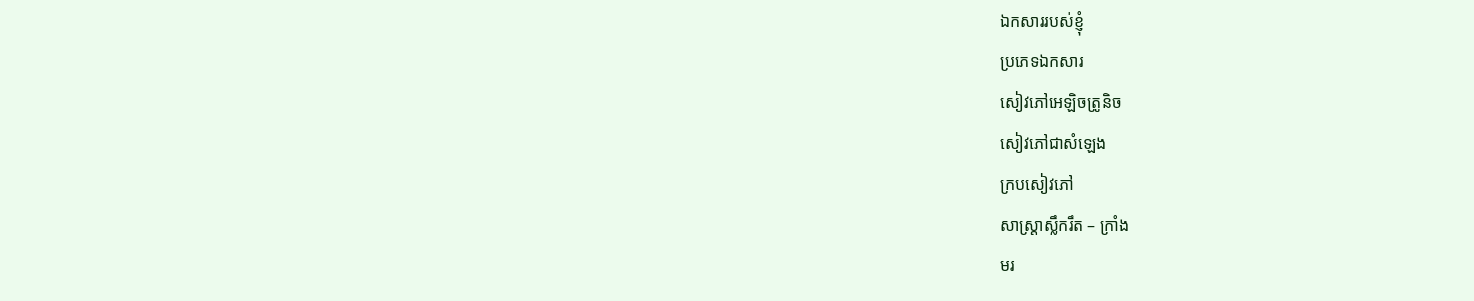ឯកសាររបស់ខ្ញុំ
ប្រភេទឯកសារ
សៀវភៅអេឡិចត្រូនិច
សៀវភៅជាសំឡេង
ក្របសៀវភៅ
សាស្ត្រាស្លឹករឹត – ក្រាំង
មរ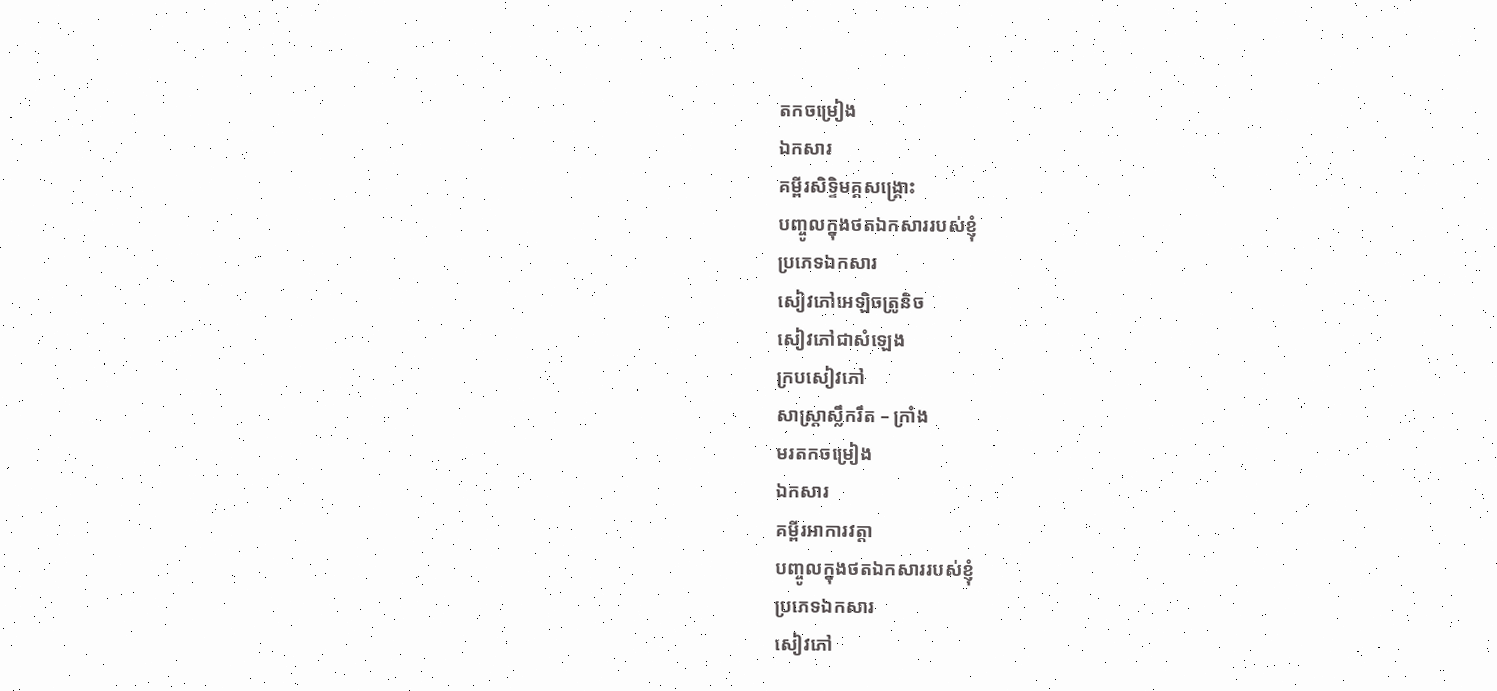តកចម្រៀង
ឯកសារ
គម្ពីរសិទ្ទិមគ្គសង្គ្រោះ
បញ្ចូលក្នុងថតឯកសាររបស់ខ្ញុំ
ប្រភេទឯកសារ
សៀវភៅអេឡិចត្រូនិច
សៀវភៅជាសំឡេង
ក្របសៀវភៅ
សាស្ត្រាស្លឹករឹត – ក្រាំង
មរតកចម្រៀង
ឯកសារ
គម្ពីរអាការវត្តា
បញ្ចូលក្នុងថតឯកសាររបស់ខ្ញុំ
ប្រភេទឯកសារ
សៀវភៅ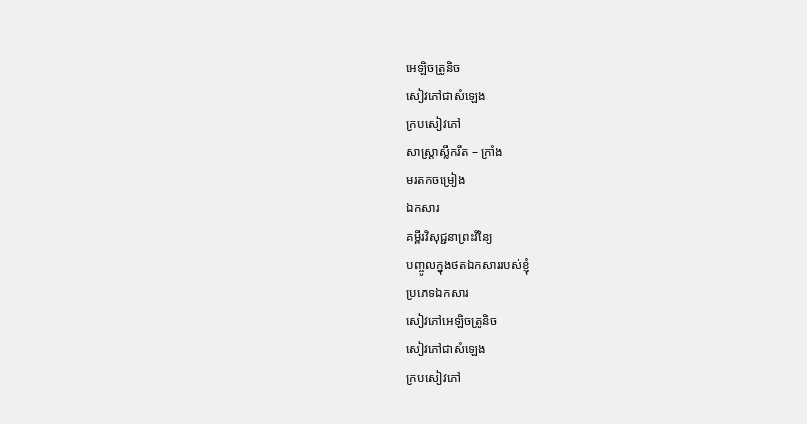អេឡិចត្រូនិច
សៀវភៅជាសំឡេង
ក្របសៀវភៅ
សាស្ត្រាស្លឹករឹត – ក្រាំង
មរតកចម្រៀង
ឯកសារ
គម្ពីរវិសុជ្ជនាព្រះវិនៃ្យ
បញ្ចូលក្នុងថតឯកសាររបស់ខ្ញុំ
ប្រភេទឯកសារ
សៀវភៅអេឡិចត្រូនិច
សៀវភៅជាសំឡេង
ក្របសៀវភៅ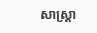សាស្ត្រា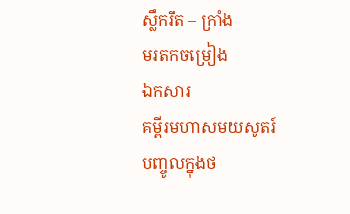ស្លឹករឹត – ក្រាំង
មរតកចម្រៀង
ឯកសារ
គម្ពីរមហាសមយសូតរ៍
បញ្ចូលក្នុងថ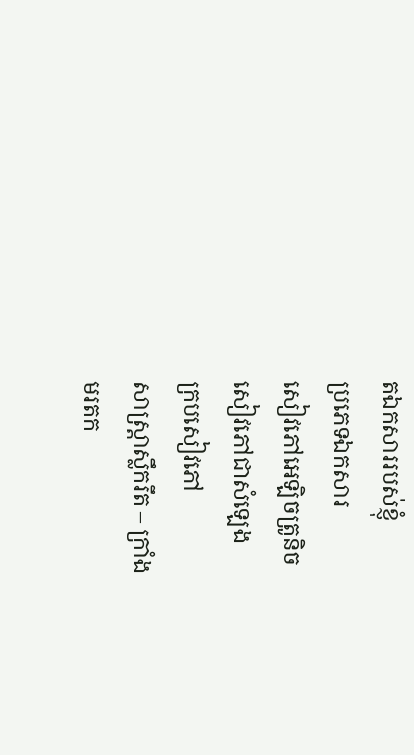តឯកសាររបស់ខ្ញុំ
ប្រភេទឯកសារ
សៀវភៅអេឡិចត្រូនិច
សៀវភៅជាសំឡេង
ក្របសៀវភៅ
សាស្ត្រាស្លឹករឹត – ក្រាំង
មរតក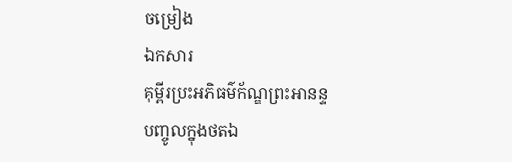ចម្រៀង
ឯកសារ
គុម្ពីរប្រះអភិធម៌ក័ណ្ឌព្រះអានន្ទ
បញ្ចូលក្នុងថតឯ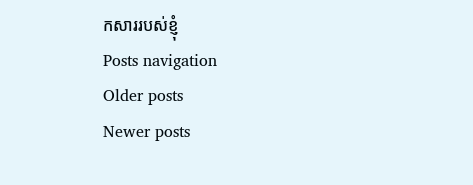កសាររបស់ខ្ញុំ
Posts navigation
Older posts
Newer posts